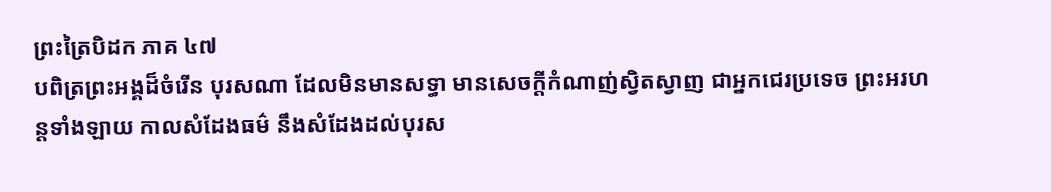ព្រះត្រៃបិដក ភាគ ៤៧
បពិត្រព្រះអង្គដ៏ចំរើន បុរសណា ដែលមិនមានសទ្ធា មានសេចក្តីកំណាញ់ស្វិតស្វាញ ជាអ្នកជេរប្រទេច ព្រះអរហន្តទាំងឡាយ កាលសំដែងធម៌ នឹងសំដែងដល់បុរស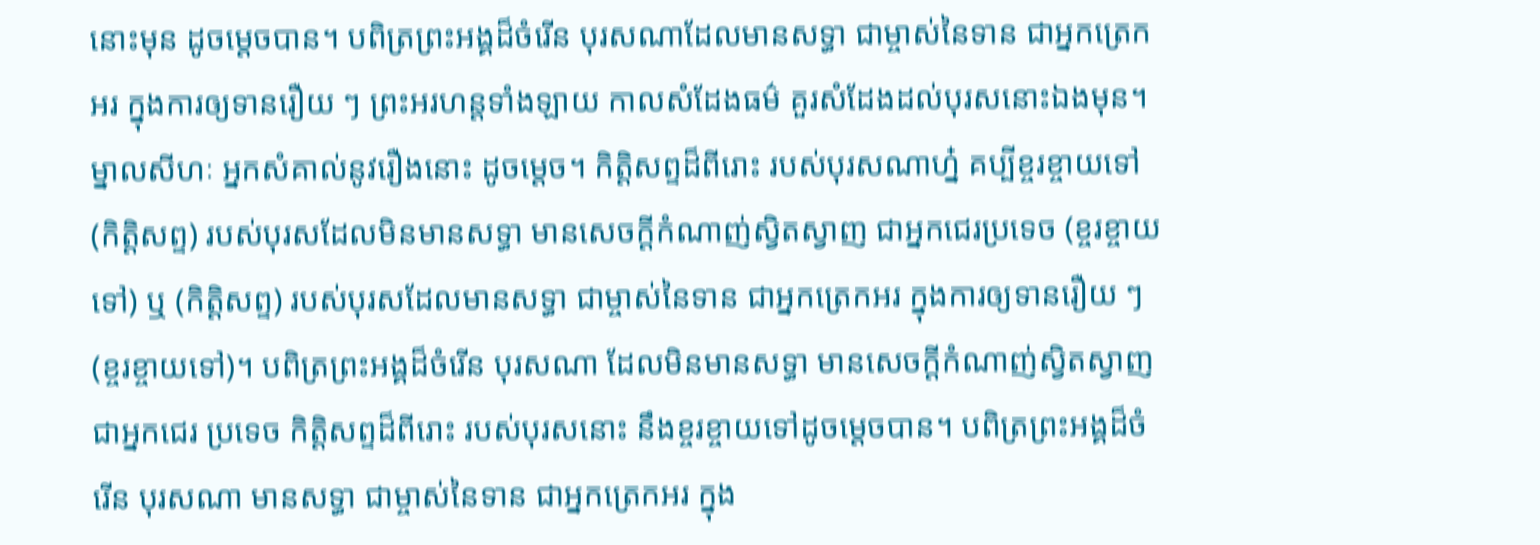នោះមុន ដូចម្តេចបាន។ បពិត្រព្រះអង្គដ៏ចំរើន បុរសណាដែលមានសទ្ធា ជាម្ចាស់នៃទាន ជាអ្នកត្រេកអរ ក្នុងការឲ្យទានរឿយ ៗ ព្រះអរហន្តទាំងឡាយ កាលសំដែងធម៌ គួរសំដែងដល់បុរសនោះឯងមុន។ ម្នាលសីហៈ អ្នកសំគាល់នូវរឿងនោះ ដូចម្តេច។ កិត្តិសព្ទដ៏ពីរោះ របស់បុរសណាហ្ន៎ គប្បីខ្ចរខ្ចាយទៅ (កិត្តិសព្ទ) របស់បុរសដែលមិនមានសទ្ធា មានសេចក្តីកំណាញ់ស្វិតស្វាញ ជាអ្នកជេរប្រទេច (ខ្ចរខ្ចាយទៅ) ឬ (កិត្តិសព្ទ) របស់បុរសដែលមានសទ្ធា ជាម្ចាស់នៃទាន ជាអ្នកត្រេកអរ ក្នុងការឲ្យទានរឿយ ៗ (ខ្ចរខ្ចាយទៅ)។ បពិត្រព្រះអង្គដ៏ចំរើន បុរសណា ដែលមិនមានសទ្ធា មានសេចក្តីកំណាញ់ស្វិតស្វាញ ជាអ្នកជេរ ប្រទេច កិត្តិសព្ទដ៏ពីរោះ របស់បុរសនោះ នឹងខ្ចរខ្ចាយទៅដូចម្តេចបាន។ បពិត្រព្រះអង្គដ៏ចំរើន បុរសណា មានសទ្ធា ជាម្ចាស់នៃទាន ជាអ្នកត្រេកអរ ក្នុង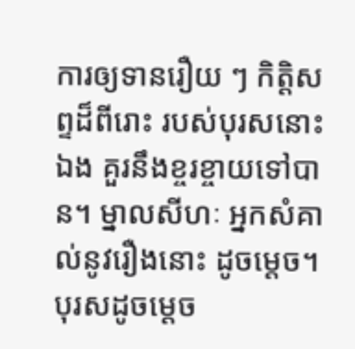ការឲ្យទានរឿយ ៗ កិត្តិសព្ទដ៏ពីរោះ របស់បុរសនោះឯង គួរនឹងខ្ចរខ្ចាយទៅបាន។ ម្នាលសីហៈ អ្នកសំគាល់នូវរឿងនោះ ដូចម្តេច។ បុរសដូចម្តេច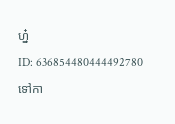ហ្ន៎
ID: 636854480444492780
ទៅកា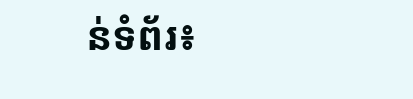ន់ទំព័រ៖